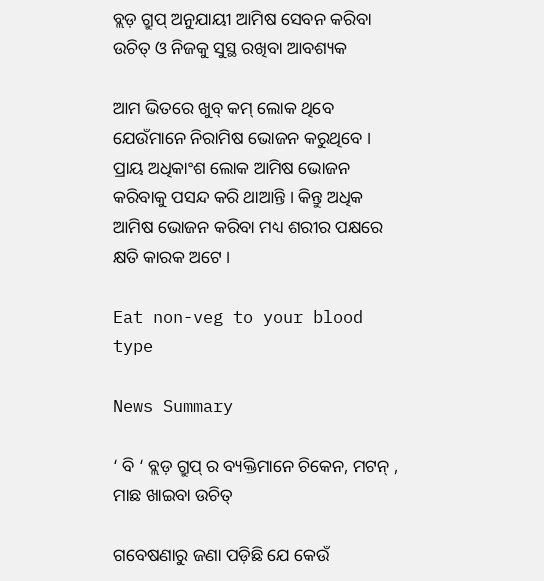ବ୍ଲଡ଼ ଗ୍ରୁପ୍ ଅନୁଯାୟୀ ଆମିଷ ସେବନ କରିବା ଉଚିତ୍ ଓ ନିଜକୁ ସୁସ୍ଥ ରଖିବା ଆବଶ୍ୟକ

ଆମ ଭିତରେ ଖୁବ୍ କମ୍ ଲୋକ ଥିବେ ଯେଉଁମାନେ ନିରାମିଷ ଭୋଜନ କରୁଥିବେ । ପ୍ରାୟ ଅଧିକାଂଶ ଲୋକ ଆମିଷ ଭୋଜନ କରିବାକୁ ପସନ୍ଦ କରି ଥାଆନ୍ତି । କିନ୍ତୁ ଅଧିକ ଆମିଷ ଭୋଜନ କରିବା ମଧ୍ୟ ଶରୀର ପକ୍ଷରେ କ୍ଷତି କାରକ ଅଟେ ।

Eat non-veg to your blood type

News Summary

‘ ବି ‘ ବ୍ଲଡ଼ ଗ୍ରୁପ୍ ର ବ୍ୟକ୍ତିମାନେ ଚିକେନ, ମଟନ୍ , ମାଛ ଖାଇବା ଉଚିତ୍

ଗବେଷଣାରୁ ଜଣା ପଡ଼ିଛି ଯେ କେଉଁ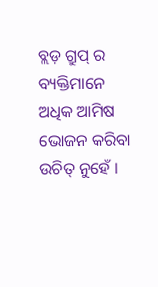ବ୍ଲଡ଼ ଗ୍ରୁପ୍ ର ବ୍ୟକ୍ତିମାନେ ଅଧିକ ଆମିଷ ଭୋଜନ କରିବା ଉଚିତ୍ ନୁହେଁ ।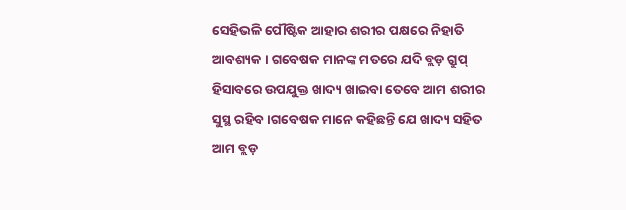ସେହିଭଳି ପୌଷ୍ଟିକ ଆହାର ଶରୀର ପକ୍ଷରେ ନିହାତି ଆବଶ୍ୟକ । ଗବେଷକ ମାନଙ୍କ ମତରେ ଯଦି ବ୍ଲଡ଼ ଗ୍ରୁପ୍ ହିସାବରେ ଉପଯୁକ୍ତ ଖାଦ୍ୟ ଖାଇବା ତେବେ ଆମ ଶରୀର ସୁସ୍ଥ ରହିବ ।ଗବେଷକ ମାନେ କହିଛନ୍ତି ଯେ ଖାଦ୍ୟ ସହିତ ଆମ ବ୍ଲଡ଼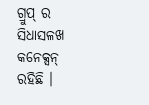ଗ୍ରୁପ୍ ର ସିଧାସଳଖ କନେକ୍ସନ୍ ରହିଛି ।